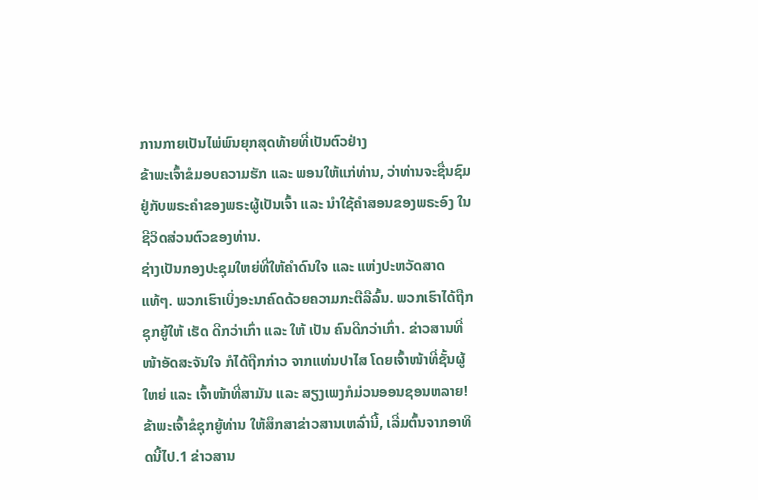ການກາຍເປັນໄພ່ພົນຍຸກສຸດທ້າຍທີ່ເປັນຕົວຢ່າງ
ຂ້າພະເຈົ້າຂໍມອບຄວາມຮັກ ແລະ ພອນໃຫ້ແກ່ທ່ານ, ວ່າທ່ານຈະຊື່ນຊົມຢູ່ກັບພຣະຄຳຂອງພຣະຜູ້ເປັນເຈົ້າ ແລະ ນຳໃຊ້ຄຳສອນຂອງພຣະອົງ ໃນຊີວິດສ່ວນຕົວຂອງທ່ານ.
ຊ່າງເປັນກອງປະຊຸມໃຫຍ່ທີ່ໃຫ້ຄຳດົນໃຈ ແລະ ແຫ່ງປະຫວັດສາດແທ້ໆ. ພວກເຮົາເບິ່ງອະນາຄົດດ້ວຍຄວາມກະຕືລືລົ້ນ. ພວກເຮົາໄດ້ຖືກຊຸກຍູ້ໃຫ້ ເຮັດ ດີກວ່າເກົ່າ ແລະ ໃຫ້ ເປັນ ຄົນດີກວ່າເກົ່າ. ຂ່າວສານທີ່ໜ້າອັດສະຈັນໃຈ ກໍໄດ້ຖືກກ່າວ ຈາກແທ່ນປາໄສ ໂດຍເຈົ້າໜ້າທີ່ຊັ້ນຜູ້ໃຫຍ່ ແລະ ເຈົ້າໜ້າທີ່ສາມັນ ແລະ ສຽງເພງກໍມ່ວນອອນຊອນຫລາຍ! ຂ້າພະເຈົ້າຂໍຊຸກຍູ້ທ່ານ ໃຫ້ສຶກສາຂ່າວສານເຫລົ່ານີ້, ເລີ່ມຕົ້ນຈາກອາທິດນີ້ໄປ.1 ຂ່າວສານ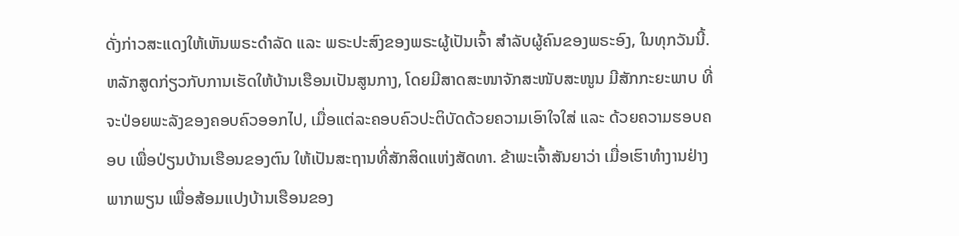ດັ່ງກ່າວສະແດງໃຫ້ເຫັນພຣະດຳລັດ ແລະ ພຣະປະສົງຂອງພຣະຜູ້ເປັນເຈົ້າ ສຳລັບຜູ້ຄົນຂອງພຣະອົງ, ໃນທຸກວັນນີ້.
ຫລັກສູດກ່ຽວກັບການເຮັດໃຫ້ບ້ານເຮືອນເປັນສູນກາງ, ໂດຍມີສາດສະໜາຈັກສະໜັບສະໜູນ ມີສັກກະຍະພາບ ທີ່ຈະປ່ອຍພະລັງຂອງຄອບຄົວອອກໄປ, ເມື່ອແຕ່ລະຄອບຄົວປະຕິບັດດ້ວຍຄວາມເອົາໃຈໃສ່ ແລະ ດ້ວຍຄວາມຮອບຄອບ ເພື່ອປ່ຽນບ້ານເຮືອນຂອງຕົນ ໃຫ້ເປັນສະຖານທີ່ສັກສິດແຫ່ງສັດທາ. ຂ້າພະເຈົ້າສັນຍາວ່າ ເມື່ອເຮົາທຳງານຢ່າງພາກພຽນ ເພື່ອສ້ອມແປງບ້ານເຮືອນຂອງ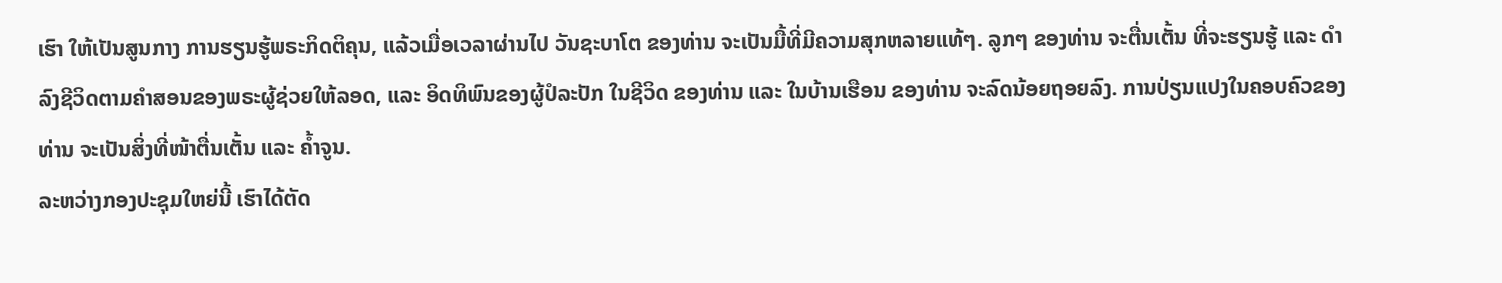ເຮົາ ໃຫ້ເປັນສູນກາງ ການຮຽນຮູ້ພຣະກິດຕິຄຸນ, ແລ້ວເມື່ອເວລາຜ່ານໄປ ວັນຊະບາໂຕ ຂອງທ່ານ ຈະເປັນມື້ທີ່ມີຄວາມສຸກຫລາຍແທ້ໆ. ລູກໆ ຂອງທ່ານ ຈະຕື່ນເຕັ້ນ ທີ່ຈະຮຽນຮູ້ ແລະ ດຳລົງຊີວິດຕາມຄຳສອນຂອງພຣະຜູ້ຊ່ວຍໃຫ້ລອດ, ແລະ ອິດທິພົນຂອງຜູ້ປໍລະປັກ ໃນຊີວິດ ຂອງທ່ານ ແລະ ໃນບ້ານເຮືອນ ຂອງທ່ານ ຈະລົດນ້ອຍຖອຍລົງ. ການປ່ຽນແປງໃນຄອບຄົວຂອງທ່ານ ຈະເປັນສິ່ງທີ່ໜ້າຕື່ນເຕັ້ນ ແລະ ຄ້ຳຈູນ.
ລະຫວ່າງກອງປະຊຸມໃຫຍ່ນີ້ ເຮົາໄດ້ຕັດ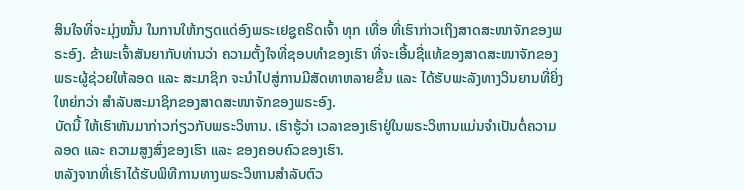ສິນໃຈທີ່ຈະມຸ່ງໝັ້ນ ໃນການໃຫ້ກຽດແດ່ອົງພຣະເຢຊູຄຣິດເຈົ້າ ທຸກ ເທື່ອ ທີ່ເຮົາກ່າວເຖິງສາດສະໜາຈັກຂອງພຣະອົງ. ຂ້າພະເຈົ້າສັນຍາກັບທ່ານວ່າ ຄວາມຕັ້ງໃຈທີ່ຊອບທຳຂອງເຮົາ ທີ່ຈະເອີ້ນຊື່ແທ້ຂອງສາດສະໜາຈັກຂອງພຣະຜູ້ຊ່ວຍໃຫ້ລອດ ແລະ ສະມາຊິກ ຈະນຳໄປສູ່ການມີສັດທາຫລາຍຂຶ້ນ ແລະ ໄດ້ຮັບພະລັງທາງວິນຍານທີ່ຍິ່ງໃຫຍ່ກວ່າ ສຳລັບສະມາຊິກຂອງສາດສະໜາຈັກຂອງພຣະອົງ.
ບັດນີ້ ໃຫ້ເຮົາຫັນມາກ່າວກ່ຽວກັບພຣະວິຫານ. ເຮົາຮູ້ວ່າ ເວລາຂອງເຮົາຢູ່ໃນພຣະວິຫານແມ່ນຈຳເປັນຕໍ່ຄວາມລອດ ແລະ ຄວາມສູງສົ່ງຂອງເຮົາ ແລະ ຂອງຄອບຄົວຂອງເຮົາ.
ຫລັງຈາກທີ່ເຮົາໄດ້ຮັບພິທີການທາງພຣະວິຫານສຳລັບຕົວ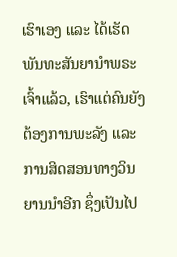ເຮົາເອງ ແລະ ໄດ້ເຮັດພັນທະສັນຍານຳພຣະເຈົ້າແລ້ວ, ເຮົາແຕ່ຄົນຍັງຕ້ອງການພະລັງ ແລະ ການສິດສອນທາງວິນຍານນຳອີກ ຊຶ່ງເປັນໄປ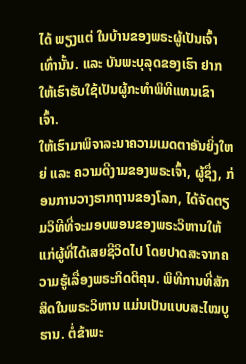ໄດ້ ພຽງແຕ່ ໃນບ້ານຂອງພຣະຜູ້ເປັນເຈົ້າເທົ່ານັ້ນ. ແລະ ບັນພະບຸລຸດຂອງເຮົາ ຢາກໃຫ້ເຮົາຮັບໃຊ້ເປັນຜູ້ກະທຳພິທີແທນເຂົາເຈົ້າ.
ໃຫ້ເຮົາມາພິຈາລະນາຄວາມເມດຕາອັນຍິ່ງໃຫຍ່ ແລະ ຄວາມດີງາມຂອງພຣະເຈົ້າ, ຜູ້ຊຶ່ງ, ກ່ອນການວາງຮາກຖານຂອງໂລກ, ໄດ້ຈັດຕຽມວິທີທີ່ຈະມອບພອນຂອງພຣະວິຫານໃຫ້ແກ່ຜູ້ທີ່ໄດ້ເສຍຊີວິດໄປ ໂດຍປາດສະຈາກຄວາມຮູ້ເລື່ອງພຣະກິດຕິຄຸນ. ພິທີການທີ່ສັກສິດໃນພຣະວິຫານ ແມ່ນເປັນແບບສະໄໝບູຮານ. ຕໍ່ຂ້າພະ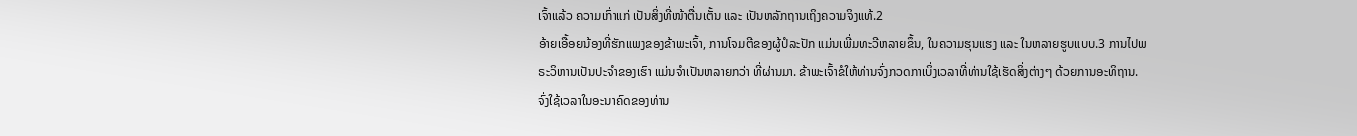ເຈົ້າແລ້ວ ຄວາມເກົ່າແກ່ ເປັນສິ່ງທີ່ໜ້າຕື່ນເຕັ້ນ ແລະ ເປັນຫລັກຖານເຖິງຄວາມຈິງແທ້.2
ອ້າຍເອື້ອຍນ້ອງທີ່ຮັກແພງຂອງຂ້າພະເຈົ້າ, ການໂຈມຕີຂອງຜູ້ປໍລະປັກ ແມ່ນເພີ່ມທະວີຫລາຍຂຶ້ນ, ໃນຄວາມຮຸນແຮງ ແລະ ໃນຫລາຍຮູບແບບ.3 ການໄປພຣະວິຫານເປັນປະຈຳຂອງເຮົາ ແມ່ນຈຳເປັນຫລາຍກວ່າ ທີ່ຜ່ານມາ. ຂ້າພະເຈົ້າຂໍໃຫ້ທ່ານຈົ່ງກວດກາເບິ່ງເວລາທີ່ທ່ານໃຊ້ເຮັດສິ່ງຕ່າງໆ ດ້ວຍການອະທິຖານ. ຈົ່ງໃຊ້ເວລາໃນອະນາຄົດຂອງທ່ານ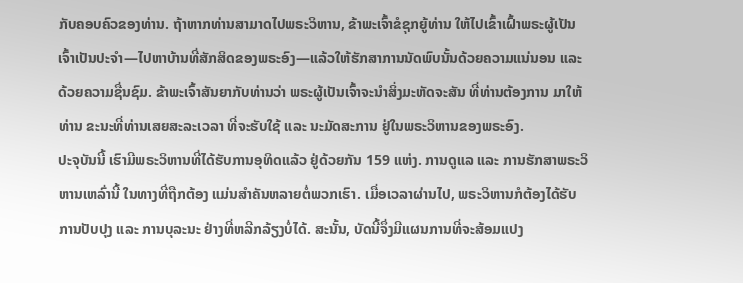ກັບຄອບຄົວຂອງທ່ານ. ຖ້າຫາກທ່ານສາມາດໄປພຣະວິຫານ, ຂ້າພະເຈົ້າຂໍຊຸກຍູ້ທ່ານ ໃຫ້ໄປເຂົ້າເຝົ້າພຣະຜູ້ເປັນເຈົ້າເປັນປະຈຳ—ໄປຫາບ້ານທີ່ສັກສິດຂອງພຣະອົງ—ແລ້ວໃຫ້ຮັກສາການນັດພົບນັ້ນດ້ວຍຄວາມແນ່ນອນ ແລະ ດ້ວຍຄວາມຊື່ນຊົມ. ຂ້າພະເຈົ້າສັນຍາກັບທ່ານວ່າ ພຣະຜູ້ເປັນເຈົ້າຈະນຳສິ່ງມະຫັດຈະສັນ ທີ່ທ່ານຕ້ອງການ ມາໃຫ້ທ່ານ ຂະນະທີ່ທ່ານເສຍສະລະເວລາ ທີ່ຈະຮັບໃຊ້ ແລະ ນະມັດສະການ ຢູ່ໃນພຣະວິຫານຂອງພຣະອົງ.
ປະຈຸບັນນີ້ ເຮົາມີພຣະວິຫານທີ່ໄດ້ຮັບການອຸທິດແລ້ວ ຢູ່ດ້ວຍກັນ 159 ແຫ່ງ. ການດູແລ ແລະ ການຮັກສາພຣະວິຫານເຫລົ່ານີ້ ໃນທາງທີ່ຖືກຕ້ອງ ແມ່ນສຳຄັນຫລາຍຕໍ່ພວກເຮົາ. ເມື່ອເວລາຜ່ານໄປ, ພຣະວິຫານກໍຕ້ອງໄດ້ຮັບການປັບປຸງ ແລະ ການບຸລະນະ ຢ່າງທີ່ຫລີກລ້ຽງບໍ່ໄດ້. ສະນັ້ນ, ບັດນີ້ຈຶ່ງມີແຜນການທີ່ຈະສ້ອມແປງ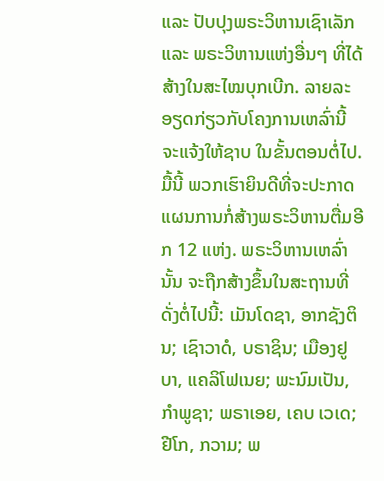ແລະ ປັບປຸງພຣະວິຫານເຊົາເລັກ ແລະ ພຣະວິຫານແຫ່ງອື່ນໆ ທີ່ໄດ້ສ້າງໃນສະໄໝບຸກເບີກ. ລາຍລະອຽດກ່ຽວກັບໂຄງການເຫລົ່ານີ້ ຈະແຈ້ງໃຫ້ຊາບ ໃນຂັ້ນຕອນຕໍ່ໄປ.
ມື້ນີ້ ພວກເຮົາຍິນດີທີ່ຈະປະກາດແຜນການກໍ່ສ້າງພຣະວິຫານຕື່ມອີກ 12 ແຫ່ງ. ພຣະວິຫານເຫລົ່ານັ້ນ ຈະຖືກສ້າງຂຶ້ນໃນສະຖານທີ່ ດັ່ງຕໍ່ໄປນີ້: ເມັນໂດຊາ, ອາກຊັງຕິນ; ເຊົາວາດໍ, ບຣາຊິນ; ເມືອງຢູບາ, ແຄລິໂຟເນຍ; ພະນົມເປັນ, ກຳພູຊາ; ພຣາເອຍ, ເຄບ ເວເດ; ຢີໂກ, ກວາມ; ພ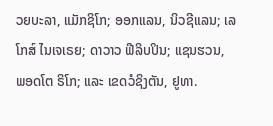ວຍບະລາ, ແມັກຊິໂກ; ອອກແລນ, ນິວຊີແລນ; ເລໂກສ໌ ໄນເຈເຣຍ; ດາວາວ ຟີລິບປິນ; ແຊນຮວນ, ພອດໂຕ ຣິໂກ; ແລະ ເຂດວໍຊິງຕັນ, ຢູທາ.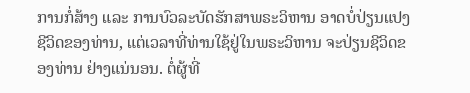ການກໍ່ສ້າງ ແລະ ການບົວລະບັດຮັກສາພຣະວິຫານ ອາດບໍ່ປ່ຽນແປງຊີວິດຂອງທ່ານ, ແຕ່ເວລາທີ່ທ່ານໃຊ້ຢູ່ໃນພຣະວິຫານ ຈະປ່ຽນຊີວິດຂອງທ່ານ ຢ່າງແນ່ນອນ. ຕໍ່ຜູ້ທີ່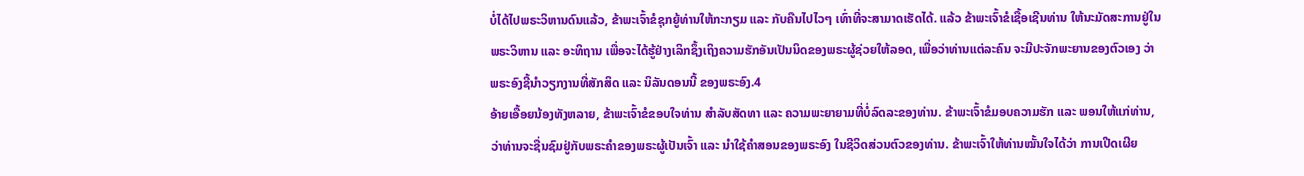ບໍ່ໄດ້ໄປພຣະວິຫານດົນແລ້ວ, ຂ້າພະເຈົ້າຂໍຊຸກຍູ້ທ່ານໃຫ້ກະກຽມ ແລະ ກັບຄືນໄປໄວໆ ເທົ່າທີ່ຈະສາມາດເຮັດໄດ້. ແລ້ວ ຂ້າພະເຈົ້າຂໍເຊື້ອເຊີນທ່ານ ໃຫ້ນະມັດສະການຢູ່ໃນພຣະວິຫານ ແລະ ອະທິຖານ ເພື່ອຈະໄດ້ຮູ້ຢ່າງເລິກຊຶ້ງເຖິງຄວາມຮັກອັນເປັນນິດຂອງພຣະຜູ້ຊ່ວຍໃຫ້ລອດ, ເພື່ອວ່າທ່ານແຕ່ລະຄົນ ຈະມີປະຈັກພະຍານຂອງຕົວເອງ ວ່າພຣະອົງຊີ້ນຳວຽກງານທີ່ສັກສິດ ແລະ ນິລັນດອນນີ້ ຂອງພຣະອົງ.4
ອ້າຍເອື້ອຍນ້ອງທັງຫລາຍ, ຂ້າພະເຈົ້າຂໍຂອບໃຈທ່ານ ສຳລັບສັດທາ ແລະ ຄວາມພະຍາຍາມທີ່ບໍ່ລົດລະຂອງທ່ານ. ຂ້າພະເຈົ້າຂໍມອບຄວາມຮັກ ແລະ ພອນໃຫ້ແກ່ທ່ານ, ວ່າທ່ານຈະຊື່ນຊົມຢູ່ກັບພຣະຄຳຂອງພຣະຜູ້ເປັນເຈົ້າ ແລະ ນຳໃຊ້ຄຳສອນຂອງພຣະອົງ ໃນຊີວິດສ່ວນຕົວຂອງທ່ານ. ຂ້າພະເຈົ້າໃຫ້ທ່ານໝັ້ນໃຈໄດ້ວ່າ ການເປີດເຜີຍ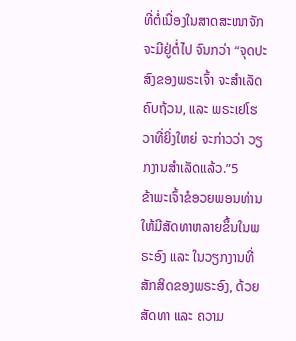ທີ່ຕໍ່ເນື່ອງໃນສາດສະໜາຈັກ ຈະມີຢູ່ຕໍ່ໄປ ຈົນກວ່າ “ຈຸດປະສົງຂອງພຣະເຈົ້າ ຈະສຳເລັດຄົບຖ້ວນ, ແລະ ພຣະເຢໂຮວາທີ່ຍິ່ງໃຫຍ່ ຈະກ່າວວ່າ ວຽກງານສຳເລັດແລ້ວ.”5
ຂ້າພະເຈົ້າຂໍອວຍພອນທ່ານ ໃຫ້ມີສັດທາຫລາຍຂຶ້ນໃນພຣະອົງ ແລະ ໃນວຽກງານທີ່ສັກສິດຂອງພຣະອົງ, ດ້ວຍສັດທາ ແລະ ຄວາມ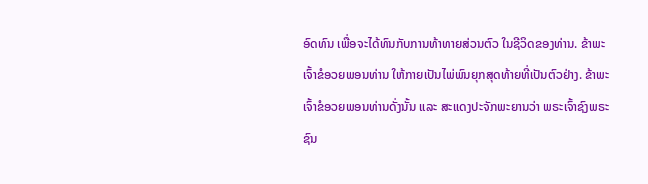ອົດທົນ ເພື່ອຈະໄດ້ທົນກັບການທ້າທາຍສ່ວນຕົວ ໃນຊີວິດຂອງທ່ານ. ຂ້າພະເຈົ້າຂໍອວຍພອນທ່ານ ໃຫ້ກາຍເປັນໄພ່ພົນຍຸກສຸດທ້າຍທີ່ເປັນຕົວຢ່າງ. ຂ້າພະເຈົ້າຂໍອວຍພອນທ່ານດັ່ງນັ້ນ ແລະ ສະແດງປະຈັກພະຍານວ່າ ພຣະເຈົ້າຊົງພຣະຊົນ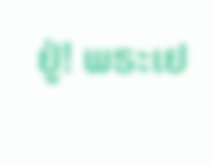ຢູ່! ພຣະເຢ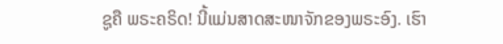ຊູຄື ພຣະຄຣິດ! ນີ້ແມ່ນສາດສະໜາຈັກຂອງພຣະອົງ. ເຮົາ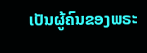ເປັນຜູ້ຄົນຂອງພຣະ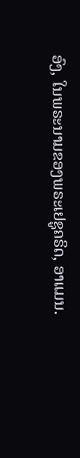ອົງ, ໃນພຣະນາມຂອງພຣະເຢຊູຄຣິດ, ອາແມນ.